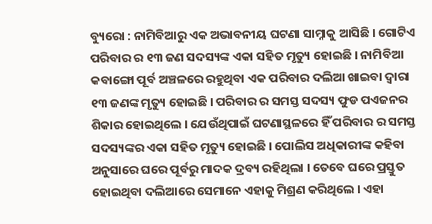ବ୍ୟୁରୋ : ନାମିବିଆରୁ ଏକ ଅଭାବନୀୟ ଘଟଣା ସାମ୍ନାକୁ ଆସିଛି । ଗୋଟିଏ ପରିବାର ର ୧୩ ଜଣ ସଦସ୍ୟଙ୍କ ଏକା ସହିତ ମୃତ୍ୟୁ ହୋଇଛି । ନାମିବିଆ କବାଙ୍ଗୋ ପୂର୍ବ ଅଞ୍ଚଳରେ ରହୁଥିବା ଏକ ପରିବାର ଦଲିଆ ଖାଇବା ଦ୍ୱାରା ୧୩ ଜଣଙ୍କ ମୃତ୍ୟୁ ହୋଇଛି । ପରିବାର ର ସମସ୍ତ ସଦସ୍ୟ ଫୁଡ ପଏଜନର ଶିକାର ହୋଇଥିଲେ । ଯେଉଁଥିପାଇଁ ଘଟଣାସ୍ଥଳରେ ହିଁ ପରିବାର ର ସମସ୍ତ ସଦସ୍ୟଙ୍କର ଏକା ସହିତ ମୃତ୍ୟୁ ହୋଇଛି । ପୋଲିସ ଅଧିକାରୀଙ୍କ କହିବା ଅନୁସାରେ ଘରେ ପୂର୍ବରୁ ମାଦକ ଦ୍ରବ୍ୟ ରହିଥିଲା । ତେବେ ଘରେ ପ୍ରସ୍ତୁତ ହୋଇଥିବା ଦଲିଆରେ ସେମାନେ ଏହାକୁ ମିଶ୍ରଣ କରିଥିଲେ । ଏହା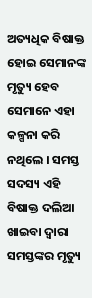ଅତ୍ୟଧିକ ବିଷାକ୍ତ ହୋଇ ସେମାନଙ୍କ ମୃତ୍ୟୁ ହେବ ସେମାନେ ଏହା କଳ୍ପନା କରି ନଥିଲେ । ସମସ୍ତ ସଦସ୍ୟ ଏହି ବିଷାକ୍ତ ଦଲିଆ ଖାଇବା ଦ୍ୱାରା ସମସ୍ତଙ୍କର ମୃତ୍ୟୁ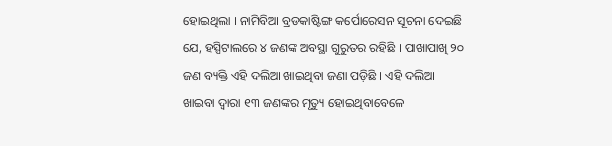ହୋଇଥିଲା । ନାମିବିଆ ବ୍ରଡକାଷ୍ଟିଙ୍ଗ କର୍ପୋରେସନ ସୂଚନା ଦେଇଛି ଯେ, ହସ୍ପିଟାଲରେ ୪ ଜଣଙ୍କ ଅବସ୍ଥା ଗୁରୁତର ରହିଛି । ପାଖାପାଖି ୨୦ ଜଣ ବ୍ୟକ୍ତି ଏହି ଦଲିଆ ଖାଇଥିବା ଜଣା ପଡ଼ିଛି । ଏହି ଦଲିଆ ଖାଇବା ଦ୍ୱାରା ୧୩ ଜଣଙ୍କର ମୃତ୍ୟୁ ହୋଇଥିବାବେଳେ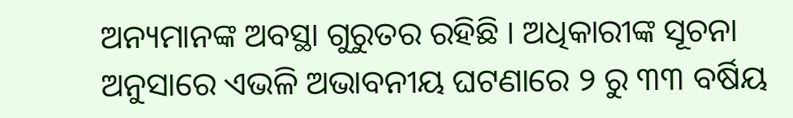ଅନ୍ୟମାନଙ୍କ ଅବସ୍ଥା ଗୁରୁତର ରହିଛି । ଅଧିକାରୀଙ୍କ ସୂଚନା ଅନୁସାରେ ଏଭଳି ଅଭାବନୀୟ ଘଟଣାରେ ୨ ରୁ ୩୩ ବର୍ଷିୟ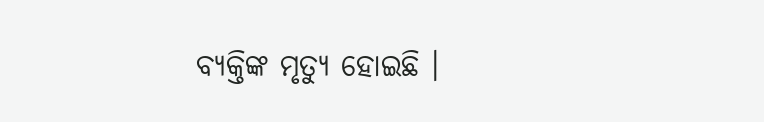ବ୍ୟକ୍ତିଙ୍କ ମୃତ୍ୟୁ ହୋଇଛି ।